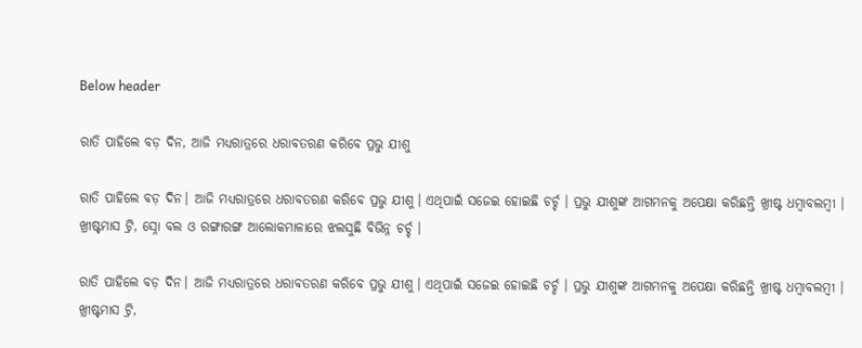Below header

ରାତି ପାହିଲେ ବଡ଼ ଦିନ, ଆଜି ମଧ୍ୟରାତ୍ରରେ ଧରାବତରଣ କରିବେ ପ୍ରଭୁ ଯୀଶୁ

ରାତି ପାହିଲେ ବଡ଼ ଦିନ। ଆଜି ମଧ୍ୟରାତ୍ରରେ ଧରାବତରଣ କରିବେ ପ୍ରଭୁ ଯୀଶୁ। ଏଥିପାଇଁ ସଜେଇ ହୋଇଛି ଚର୍ଚ୍ଚ । ପ୍ରଭୁ ଯୀଶୁଙ୍କ ଆଗମନକୁ ଅପେକ୍ଷା କରିଛନ୍ତି ଖ୍ରୀଷ୍ଟ ଧମ୍ବାବଲମ୍ବୀ । ଖ୍ରୀଷ୍ଟମାସ ଟ୍ରି, ସ୍ନୋ ବଲ ଓ ରଙ୍ଗାରଙ୍ଗ ଆଲୋକମାଳାରେ ଝଲସୁଛି ବିଭିନ୍ନ ଚର୍ଚ୍ଚ ।

ରାତି ପାହିଲେ ବଡ଼ ଦିନ। ଆଜି ମଧ୍ୟରାତ୍ରରେ ଧରାବତରଣ କରିବେ ପ୍ରଭୁ ଯୀଶୁ। ଏଥିପାଇଁ ସଜେଇ ହୋଇଛି ଚର୍ଚ୍ଚ । ପ୍ରଭୁ ଯୀଶୁଙ୍କ ଆଗମନକୁ ଅପେକ୍ଷା କରିଛନ୍ତି ଖ୍ରୀଷ୍ଟ ଧମ୍ବାବଲମ୍ବୀ । ଖ୍ରୀଷ୍ଟମାସ ଟ୍ରି,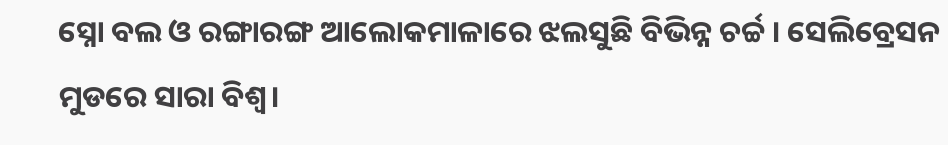ସ୍ନୋ ବଲ ଓ ରଙ୍ଗାରଙ୍ଗ ଆଲୋକମାଳାରେ ଝଲସୁଛି ବିଭିନ୍ନ ଚର୍ଚ୍ଚ । ସେଲିବ୍ରେସନ ମୁଡରେ ସାରା ବିଶ୍ବ।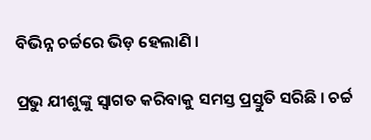ବିଭିନ୍ନ ଚର୍ଚ୍ଚରେ ଭିଡ଼ ହେଲାଣି ।

ପ୍ରଭୁ ଯୀଶୁଙ୍କୁ ସ୍ବାଗତ କରିବାକୁ ସମସ୍ତ ପ୍ରସ୍ତୁତି ସରିଛି । ଚର୍ଚ୍ଚ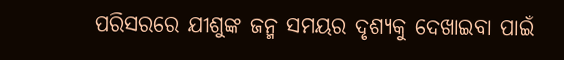ପରିସରରେ ଯୀଶୁଙ୍କ ଜନ୍ମ ସମୟର ଦୃଶ୍ୟକୁ ଦେଖାଇବା ପାଇଁ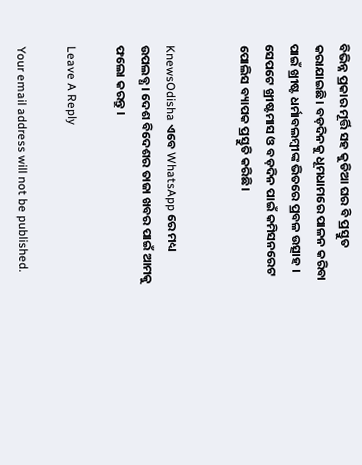ବିଭିନ୍ନ ପ୍ରକାର ମୂର୍ତ୍ତି ସହ କୁଡିଆ ଘର ବି ପ୍ରସ୍ତୁତ କରାଯାଇଛି। ବଡ଼ଦିନକୁ ଧୂମଧାମରେ ପାଳନ କରିବା ପାଇଁ ଖ୍ରୀଷ୍ଟ ଧର୍ମାବଲମ୍ବୀଙ୍କ ଭିତରେ ପ୍ରବଳ ଉତ୍ସାହ । ସେପଟେ ଖ୍ରୀଷ୍ଟମାସ ଓ ବଡ଼ଦିନ ପାଇଁ କମିସନରେଟ ପୋଲିସ ବ୍ୟାପକ ପ୍ରସ୍ତୁତି କରିଛି।


KnewsOdisha ଏବେ WhatsApp ରେ ମଧ୍ୟ ଉପଲବ୍ଧ । ଦେଶ ବିଦେଶର ତାଜା ଖବର ପାଇଁ ଆମକୁ ଫଲୋ କରନ୍ତୁ ।

Leave A Reply

Your email address will not be published.